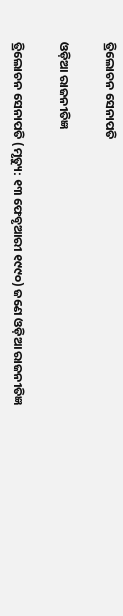ତ୍ରିଲୋଚନ ସେନାପତି

ଓଡ଼ିଆ ରାଜନୀତିଜ୍ଞ

ତ୍ରିଲୋଚନ ସେନାପତି (ମୃତ୍ୟୁ: ୧୩ ଫେବୃଆରୀ ୧୯୯୦) ଜଣେ ଓଡ଼ିଆ ରାଜନୀତିଜ୍ଞ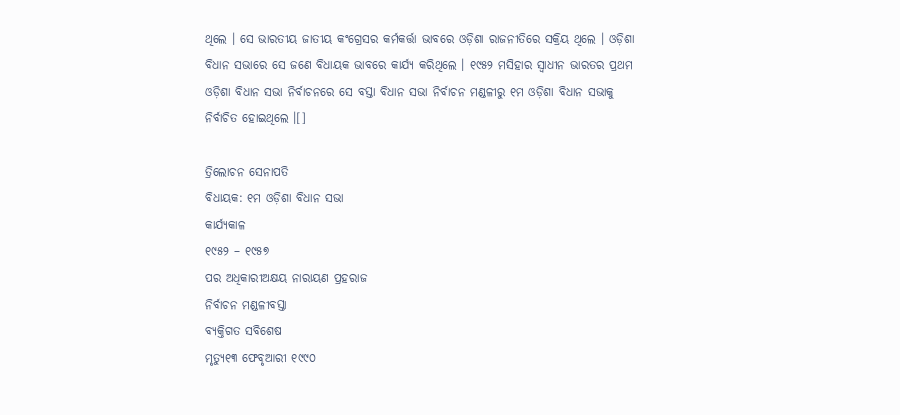ଥିଲେ । ସେ ଭାରତୀୟ ଜାତୀୟ କଂଗ୍ରେସର କର୍ମକର୍ତ୍ତା ଭାବରେ ଓଡ଼ିଶା ରାଜନୀତିରେ ସକ୍ରିୟ ଥିଲେ । ଓଡ଼ିଶା ବିଧାନ ସଭାରେ ସେ ଜଣେ ବିଧାୟକ ଭାବରେ କାର୍ଯ୍ୟ କରିଥିଲେ । ୧୯୫୨ ମସିହାର ସ୍ୱାଧୀନ ଭାରତର ପ୍ରଥମ ଓଡ଼ିଶା ବିଧାନ ସଭା ନିର୍ବାଚନରେ ସେ ବସ୍ତା ବିଧାନ ସଭା ନିର୍ବାଚନ ମଣ୍ଡଳୀରୁ ୧ମ ଓଡ଼ିଶା ବିଧାନ ସଭାକୁ ନିର୍ବାଚିତ ହୋଇଥିଲେ ।[]

ତ୍ରିଲୋଚନ ସେନାପତି
ବିଧାୟକ: ୧ମ ଓଡ଼ିଶା ବିଧାନ ସଭା
କାର୍ଯ୍ୟକାଳ
୧୯୫୨ – ୧୯୫୭
ପର ଅଧିକାରୀଅକ୍ଷୟ ନାରାୟଣ ପ୍ରହରାଜ
ନିର୍ବାଚନ ମଣ୍ଡଳୀବସ୍ତା
ବ୍ୟକ୍ତିଗତ ସବିଶେଷ
ମୃତ୍ୟୁ୧୩ ଫେବୃଆରୀ ୧୯୯୦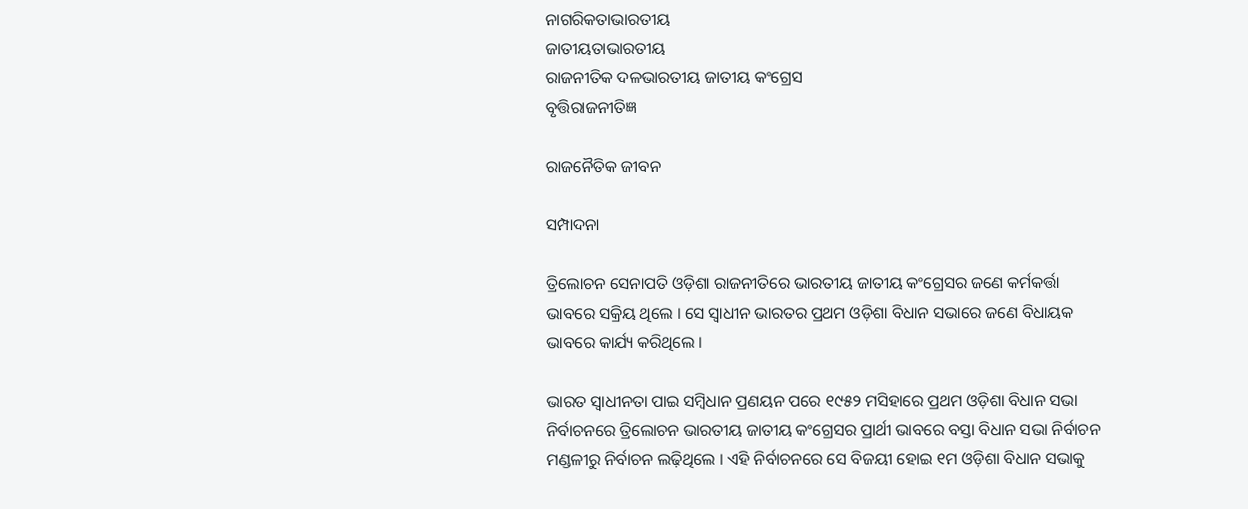ନାଗରିକତାଭାରତୀୟ
ଜାତୀୟତାଭାରତୀୟ
ରାଜନୀତିକ ଦଳଭାରତୀୟ ଜାତୀୟ କଂଗ୍ରେସ
ବୃତ୍ତିରାଜନୀତିଜ୍ଞ

ରାଜନୈତିକ ଜୀବନ

ସମ୍ପାଦନା

ତ୍ରିଲୋଚନ ସେନାପତି ଓଡ଼ିଶା ରାଜନୀତିରେ ଭାରତୀୟ ଜାତୀୟ କଂଗ୍ରେସର ଜଣେ କର୍ମକର୍ତ୍ତା ଭାବରେ ସକ୍ରିୟ ଥିଲେ । ସେ ସ୍ୱାଧୀନ ଭାରତର ପ୍ରଥମ ଓଡ଼ିଶା ବିଧାନ ସଭାରେ ଜଣେ ବିଧାୟକ ଭାବରେ କାର୍ଯ୍ୟ କରିଥିଲେ ।

ଭାରତ ସ୍ୱାଧୀନତା ପାଇ ସମ୍ବିଧାନ ପ୍ରଣୟନ ପରେ ୧୯୫୨ ମସିହାରେ ପ୍ରଥମ ଓଡ଼ିଶା ବିଧାନ ସଭା ନିର୍ବାଚନରେ ତ୍ରିଲୋଚନ ଭାରତୀୟ ଜାତୀୟ କଂଗ୍ରେସର ପ୍ରାର୍ଥୀ ଭାବରେ ବସ୍ତା ବିଧାନ ସଭା ନିର୍ବାଚନ ମଣ୍ଡଳୀରୁ ନିର୍ବାଚନ ଲଢ଼ିଥିଲେ । ଏହି ନିର୍ବାଚନରେ ସେ ବିଜୟୀ ହୋଇ ୧ମ ଓଡ଼ିଶା ବିଧାନ ସଭାକୁ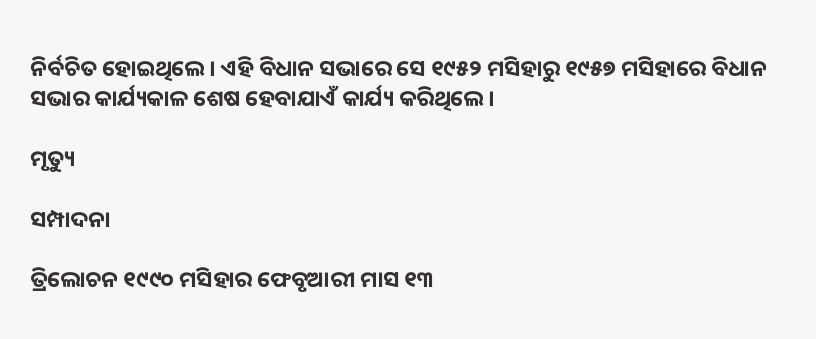ନିର୍ବଚିତ ହୋଇଥିଲେ । ଏହି ବିଧାନ ସଭାରେ ସେ ୧୯୫୨ ମସିହାରୁ ୧୯୫୭ ମସିହାରେ ବିଧାନ ସଭାର କାର୍ଯ୍ୟକାଳ ଶେଷ ହେବାଯାଏଁ କାର୍ଯ୍ୟ କରିଥିଲେ ।

ମୃତ୍ୟୁ

ସମ୍ପାଦନା

ତ୍ରିଲୋଚନ ୧୯୯୦ ମସିହାର ଫେବୃଆରୀ ମାସ ୧୩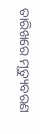ତାରିଖରେ ମୃତ୍ୟୁବରଣ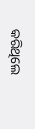କରିଥିଲେ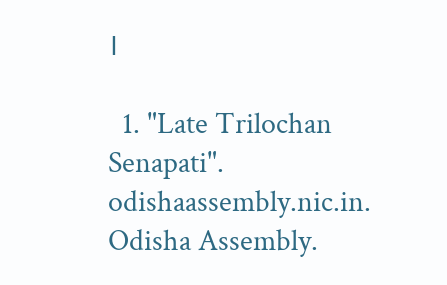।

  1. "Late Trilochan Senapati". odishaassembly.nic.in. Odisha Assembly.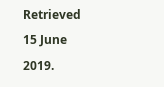Retrieved 15 June 2019.